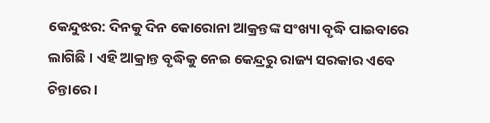କେନ୍ଦୁଝର: ଦିନକୁ ଦିନ କୋରୋନା ଆକ୍ରନ୍ତଙ୍କ ସଂଖ୍ୟା ବୃଦ୍ଧି ପାଇବାରେ ଲାଗିଛି । ଏହି ଆକ୍ରାନ୍ତ ବୃଦ୍ଧିକୁ ନେଇ କେନ୍ଦ୍ରରୁ ରାଜ୍ୟ ସରକାର ଏବେ ଚିନ୍ତାରେ ।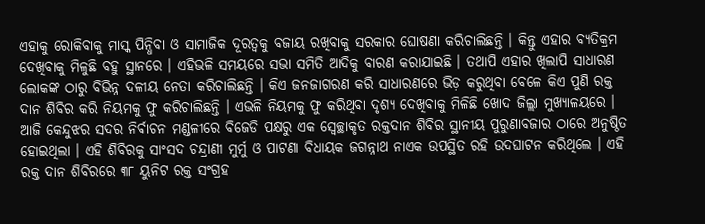ଏହାକୁ ରୋକିବାକୁ ମାସ୍କ ପିନ୍ଧିବା ଓ ସାମାଜିକ ଦୂରତ୍ୱକୁ ବଜାୟ ରଖିବାକୁ ସରକାର ଘୋଷଣା କରିଚାଲିଛନ୍ତି । କିନ୍ତୁ ଏହାର ବ୍ୟତିକ୍ରମ ଦେଖିବାକୁ ମିଳୁଛି ବହୁ ସ୍ଥାନରେ । ଏହିଭଳି ସମୟରେ ସଭା ସମିତି ଆଦିକୁ ବାରଣ କରାଯାଇଛି । ତଥାପି ଏହାର ଖିଲାପି ସାଧାରଣ ଲୋକଙ୍କ ଠାରୁ ବିଭିନ୍ନ ଦଳୀୟ ନେତା କରିଚାଲିଛନ୍ତି । କିଏ ଜନଜାଗରଣ କରି ସାଧାରଣରେ ଭିଡ଼ କରୁଥିବା ବେଳେ କିଏ ପୁଣି ରକ୍ତ ଦାନ ଶିବିର କରି ନିୟମକୁ ଫୁ କରିଚାଲିଛନ୍ତି । ଏଭଳି ନିୟମକୁ ଫୁ କରିଥିବା ଦୃଶ୍ୟ ଦେଖିବାକୁ ମିଳିଛି ଖୋଦ ଜିଲ୍ଲା ମୁଖ୍ୟାଳୟରେ ।
ଆଜି କେନ୍ଦୁଝର ସଦର ନିର୍ଵାଚନ ମଣ୍ଡଳୀରେ ବିଜେଡି ପକ୍ଷରୁ ଏକ ସ୍ବେଚ୍ଛାକୃତ ରକ୍ତଦାନ ଶିବିର ସ୍ଥାନୀୟ ପୁରୁଣାବଜାର ଠାରେ ଅନୁଷ୍ଠିତ ହୋଇଥିଲା । ଏହି ଶିବିରକୁ ସାଂସଦ ଚନ୍ଦ୍ରାଣୀ ମୁର୍ମୁ ଓ ପାଟଣା ବିଧାୟକ ଜଗନ୍ନାଥ ନାଏକ ଉପସ୍ଥିତ ରହି ଉଦଘାଟନ କରିଥିଲେ । ଏହି ରକ୍ତ ଦାନ ଶିବିରରେ ୩୮ ୟୁନିଟ ରକ୍ତ ସଂଗ୍ରହ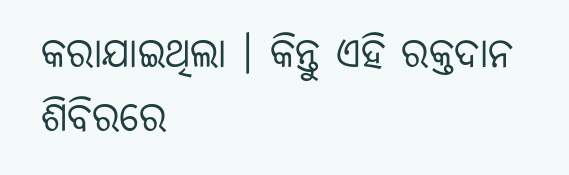କରାଯାଇଥିଲା । କିନ୍ତୁ ଏହି ରକ୍ତଦାନ ଶିବିରରେ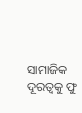ସାମାଜିକ ଦୂରତ୍ୱକୁ ଫୁ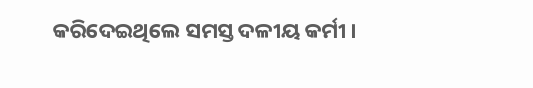କରିଦେଇଥିଲେ ସମସ୍ତ ଦଳୀୟ କର୍ମୀ ।